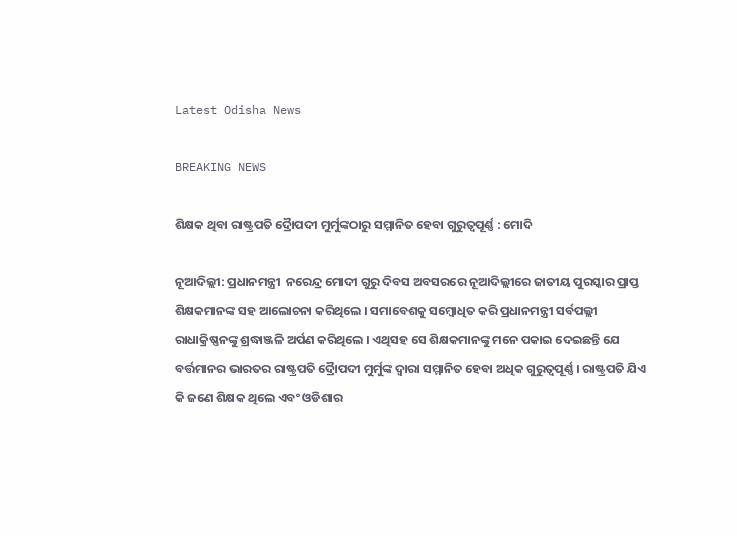Latest Odisha News

BREAKING NEWS

ଶିକ୍ଷକ ଥିବା ରାଷ୍ଟ୍ରପତି ଦ୍ରୈାପଦୀ ମୁର୍ମୁଙ୍କଠାରୁ ସମ୍ମାନିତ ହେବା ଗୁରୁତ୍ୱପୂର୍ଣ୍ଣ : ମୋଦି

ନୂଆଦିଲ୍ଲୀ: ପ୍ରଧାନମନ୍ତ୍ରୀ  ନରେନ୍ଦ୍ର ମୋଦୀ ଗୁରୁ ଦିବସ ଅବସରରେ ନୂଆଦିଲ୍ଲୀରେ ଜାତୀୟ ପୁରସ୍କାର ପ୍ରାପ୍ତ ଶିକ୍ଷକମାନଙ୍କ ସହ ଆଲୋଚନା କରିଥିଲେ । ସମାବେଶକୁ ସମ୍ବୋଧିତ କରି ପ୍ରଧାନମନ୍ତ୍ରୀ ସର୍ବପଲ୍ଲୀ ରାଧାକ୍ରିଷ୍ଣନଙ୍କୁ ଶ୍ରଦ୍ଧାଞ୍ଜଳି ଅର୍ପଣ କରିଥିଲେ । ଏଥିସହ ସେ ଶିକ୍ଷକମାନଙ୍କୁ ମନେ ପକାଇ ଦେଇଛନ୍ତି ଯେ ବର୍ତ୍ତମାନର ଭାରତର ରାଷ୍ଟ୍ରପତି ଦ୍ରୈାପଦୀ ମୁର୍ମୁଙ୍କ ଦ୍ୱାରା ସମ୍ମାନିତ ହେବା ଅଧିକ ଗୁରୁତ୍ୱପୂର୍ଣ୍ଣ । ରାଷ୍ଟ୍ରପତି ଯିଏ କି ଜଣେ ଶିକ୍ଷକ ଥିଲେ ଏବଂ ଓଡିଶାର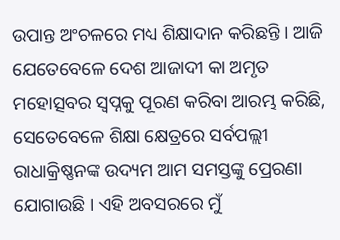ଉପାନ୍ତ ଅଂଚଳରେ ମଧ୍ୟ ଶିକ୍ଷାଦାନ କରିଛନ୍ତି । ଆଜି ଯେତେବେଳେ ଦେଶ ଆଜାଦୀ କା ଅମୃତ ମହୋତ୍ସବର ସ୍ୱପ୍ନକୁ ପୂରଣ କରିବା ଆରମ୍ଭ କରିଛି, ସେତେବେଳେ ଶିକ୍ଷା କ୍ଷେତ୍ରରେ ସର୍ବପଲ୍ଲୀ ରାଧାକ୍ରିଷ୍ଣନଙ୍କ ଉଦ୍ୟମ ଆମ ସମସ୍ତଙ୍କୁ ପ୍ରେରଣା ଯୋଗାଉଛି । ଏହି ଅବସରରେ ମୁଁ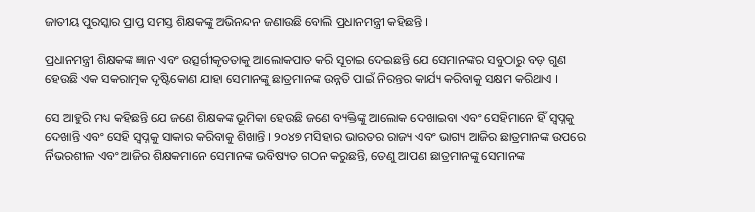ଜାତୀୟ ପୁରସ୍କାର ପ୍ରାପ୍ତ ସମସ୍ତ ଶିକ୍ଷକଙ୍କୁ ଅଭିନନ୍ଦନ ଜଣାଉଛି ବୋଲି ପ୍ରଧାନମନ୍ତ୍ରୀ କହିଛନ୍ତି ।

ପ୍ରଧାନମନ୍ତ୍ରୀ ଶିକ୍ଷକଙ୍କ ଜ୍ଞାନ ଏବଂ ଉତ୍ସର୍ଗୀକୃତତାକୁ ଆଲୋକପାତ କରି ସୂଚାଇ ଦେଇଛନ୍ତି ଯେ ସେମାନଙ୍କର ସବୁଠାରୁ ବଡ଼ ଗୁଣ ହେଉଛି ଏକ ସକରାତ୍ମକ ଦୃଷ୍ଟିକୋଣ ଯାହା ସେମାନଙ୍କୁ ଛାତ୍ରମାନଙ୍କ ଉନ୍ନତି ପାଇଁ ନିରନ୍ତର କାର୍ଯ୍ୟ କରିବାକୁ ସକ୍ଷମ କରିଥାଏ ।

ସେ ଆହୁରି ମଧ୍ୟ କହିଛନ୍ତି ଯେ ଜଣେ ଶିକ୍ଷକଙ୍କ ଭୂମିକା ହେଉଛି ଜଣେ ବ୍ୟକ୍ତିଙ୍କୁ ଆଲୋକ ଦେଖାଇବା ଏବଂ ସେହିମାନେ ହିଁ ସ୍ୱପ୍ନକୁ ଦେଖାନ୍ତି ଏବଂ ସେହି ସ୍ୱପ୍ନକୁ ସାକାର କରିବାକୁ ଶିଖାନ୍ତି । ୨୦୪୭ ମସିହାର ଭାରତର ରାଜ୍ୟ ଏବଂ ଭାଗ୍ୟ ଆଜିର ଛାତ୍ରମାନଙ୍କ ଉପରେ ର୍ନିଭରଶୀଳ ଏବଂ ଆଜିର ଶିକ୍ଷକମାନେ ସେମାନଙ୍କ ଭବିଷ୍ୟତ ଗଠନ କରୁଛନ୍ତି, ତେଣୁ ଆପଣ ଛାତ୍ରମାନଙ୍କୁ ସେମାନଙ୍କ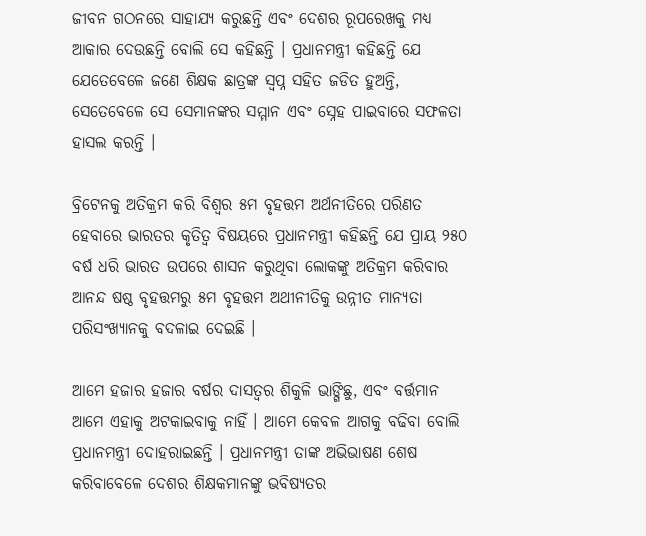ଜୀବନ ଗଠନରେ ସାହାଯ୍ୟ କରୁଛନ୍ତି ଏବଂ ଦେଶର ରୂପରେଖକୁ ମଧ୍ୟ ଆକାର ଦେଉଛନ୍ତି ବୋଲି ସେ କହିଛନ୍ତି । ପ୍ରଧାନମନ୍ତ୍ରୀ କହିଛନ୍ତି ଯେ ଯେତେବେଳେ ଜଣେ ଶିକ୍ଷକ ଛାତ୍ରଙ୍କ ସ୍ୱପ୍ନ ସହିତ ଜଡିତ ହୁଅନ୍ତି, ସେତେବେଳେ ସେ ସେମାନଙ୍କର ସମ୍ମାନ ଏବଂ ସ୍ନେହ ପାଇବାରେ ସଫଳତା ହାସଲ କରନ୍ତି ।

ବ୍ରିଟେନକୁ ଅତିକ୍ରମ କରି ବିଶ୍ୱର ୫ମ ବୃହତ୍ତମ ଅର୍ଥନୀତିରେ ପରିଣତ ହେବାରେ ଭାରତର କୃତିତ୍ୱ ବିଷୟରେ ପ୍ରଧାନମନ୍ତ୍ରୀ କହିଛନ୍ତି ଯେ ପ୍ରାୟ ୨୫୦ ବର୍ଷ ଧରି ଭାରତ ଉପରେ ଶାସନ କରୁଥିବା ଲୋକଙ୍କୁ ଅତିକ୍ରମ କରିବାର ଆନନ୍ଦ ଷଷ୍ଠ ବୃହତ୍ତମରୁ ୫ମ ବୃହତ୍ତମ ଅଥୀନୀତିକୁ ଉନ୍ନୀତ ମାନ୍ୟତା ପରିସଂଖ୍ୟାନକୁ ବଦଳାଇ ଦେଇଛି ।

ଆମେ ହଜାର ହଜାର ବର୍ଷର ଦାସତ୍ୱର ଶିକୁଳି ଭାଙ୍ଗିଛୁ, ଏବଂ ବର୍ତ୍ତମାନ ଆମେ ଏହାକୁ ଅଟକାଇବାକୁ ନାହିଁ । ଆମେ କେବଳ ଆଗକୁ ବଢିବା ବୋଲି ପ୍ରଧାନମନ୍ତ୍ରୀ ଦୋହରାଇଛନ୍ତି । ପ୍ରଧାନମନ୍ତ୍ରୀ ତାଙ୍କ ଅଭିଭାଷଣ ଶେଷ କରିବାବେଳେ ଦେଶର ଶିକ୍ଷକମାନଙ୍କୁ ଭବିଷ୍ୟତର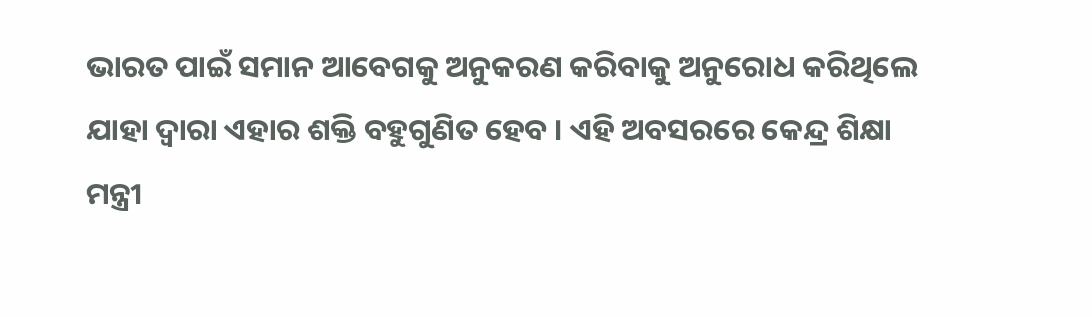ଭାରତ ପାଇଁ ସମାନ ଆବେଗକୁ ଅନୁକରଣ କରିବାକୁ ଅନୁରୋଧ କରିଥିଲେ ଯାହା ଦ୍ୱାରା ଏହାର ଶକ୍ତି ବହୁଗୁଣିତ ହେବ । ଏହି ଅବସରରେ କେନ୍ଦ୍ର ଶିକ୍ଷା ମନ୍ତ୍ରୀ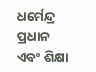ଧର୍ମେନ୍ଦ୍ର ପ୍ରଧାନ ଏବଂ ଶିକ୍ଷା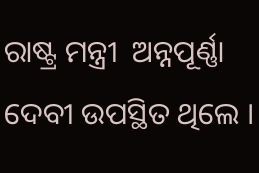ରାଷ୍ଟ୍ର ମନ୍ତ୍ରୀ  ଅନ୍ନପୂର୍ଣ୍ଣା ଦେବୀ ଉପସ୍ଥିତ ଥିଲେ ।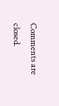Comments are closed.